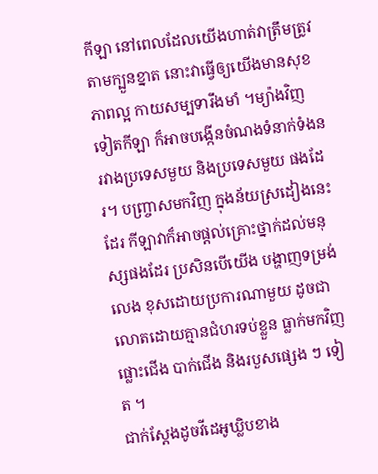កីឡា នៅពេលដែលយើងហាត់វាត្រឹមត្រូវតាមក្បួនខ្នាត នោះវាធ្វើឲ្យយើងមានសុខភាពល្អ កាយសម្បទារឹងមាំ ។ម្យ៉ាងវិញទៀតកីឡា ក៏អាចបង្កើនចំណងទំនាក់ទំងនរវាងប្រទេសមួយ និងប្រទេសមួយ ផងដែរ។ បញ្ច្រាសមកវិញ ក្នុងន័យស្រដៀងនេះដែរ កីឡាវាក៏អាចផ្តល់គ្រោះថ្នាក់ដល់មនុស្សផងដែរ ប្រសិនបើយើង បង្ហាញទម្រង់លេង ខុសដោយប្រការណាមួយ ដូចជា លោតដោយគ្មានជំហរទប់ខ្លួន ធ្លាក់មកវិញ ផ្លោះជើង បាក់ជើង និងរបួសផ្សេង ៗ ទៀត ។
ជាក់ស្តែងដូចវីដេអូឃ្លិបខាង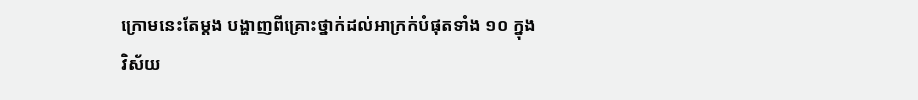ក្រោមនេះតែម្តង បង្ហាញពីគ្រោះថ្នាក់ដល់អាក្រក់បំផុតទាំង ១០ ក្នុងវិស័យ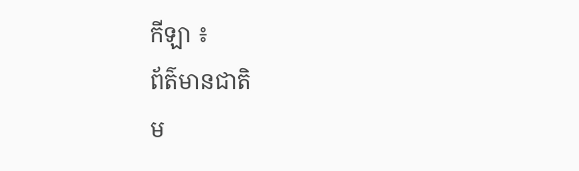កីឡា ៖
ព័ត៌មានជាតិ
ម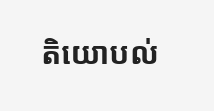តិយោបល់